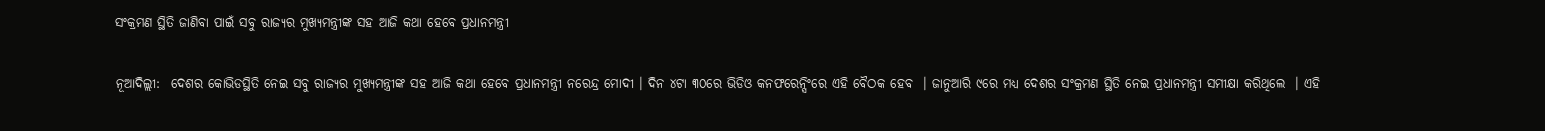ସଂକ୍ରମଣ ସ୍ଥିତି ଜାଣିବା ପାଇଁ ସବୁ ରାଜ୍ୟର ମୁଖ୍ୟମନ୍ତ୍ରୀଙ୍କ ସହ ଆଜି କଥା ହେବେ ପ୍ରଧାନମନ୍ତ୍ରୀ

ନୂଆଦିଲ୍ଲୀ:  ଦେଶର କୋଭିଡସ୍ଥିତି ନେଇ ସବୁ ରାଜ୍ୟର ମୁଖ୍ୟମନ୍ତ୍ରୀଙ୍କ ସହ ଆଜି କଥା ହେବେ ପ୍ରଧାନମନ୍ତ୍ରୀ ନରେନ୍ଦ୍ର ମୋଦୀ । ଦିନ ୪ଟା ୩୦ରେ ଭିଡିଓ କନଫରେନ୍ସିଂରେ ଏହି ବୈଠକ ହେବ  । ଜାନୁଆରି ୯ରେ ମଧ୍ୟ ଦେଶର ସଂକ୍ରମଣ ସ୍ଥିତି ନେଇ ପ୍ରଧାନମନ୍ତ୍ରୀ ସମୀକ୍ଷା କରିଥିଲେ  । ଏହି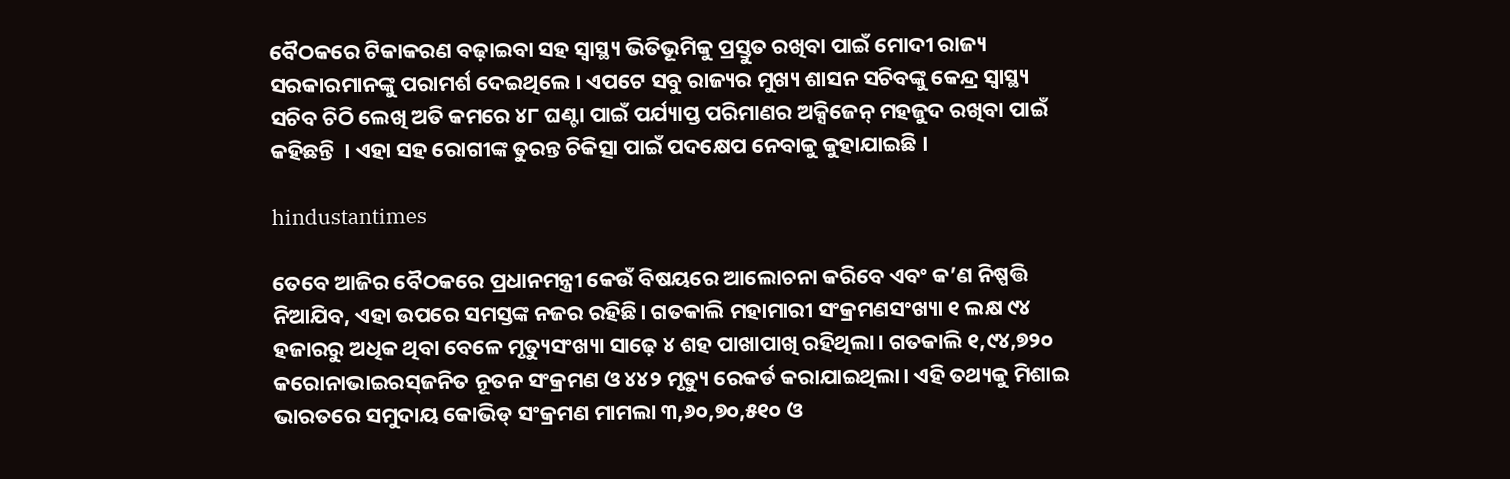ବୈଠକରେ ଟିକାକରଣ ବଢ଼ାଇବା ସହ ସ୍ୱାସ୍ଥ୍ୟ ଭିତିଭୂମିକୁ ପ୍ରସ୍ତୁତ ରଖିବା ପାଇଁ ମୋଦୀ ରାଜ୍ୟ ସରକାରମାନଙ୍କୁ ପରାମର୍ଶ ଦେଇଥିଲେ । ଏପଟେ ସବୁ ରାଜ୍ୟର ମୁଖ୍ୟ ଶାସନ ସଚିବଙ୍କୁ କେନ୍ଦ୍ର ସ୍ୱାସ୍ଥ୍ୟ ସଚିବ ଚିଠି ଲେଖି ଅତି କମରେ ୪୮ ଘଣ୍ଟା ପାଇଁ ପର୍ଯ୍ୟାପ୍ତ ପରିମାଣର ଅକ୍ସିଜେନ୍ ମହଜୁଦ ରଖିବା ପାଇଁ କହିଛନ୍ତି  । ଏହା ସହ ରୋଗୀଙ୍କ ତୁରନ୍ତ ଚିକିତ୍ସା ପାଇଁ ପଦକ୍ଷେପ ନେବାକୁ କୁହାଯାଇଛି ।

hindustantimes

ତେବେ ଆଜିର ବୈଠକରେ ପ୍ରଧାନମନ୍ତ୍ରୀ କେଉଁ ବିଷୟରେ ଆଲୋଚନା କରିବେ ଏବଂ କ’ଣ ନିଷ୍ପତ୍ତି ନିଆଯିବ, ଏହା ଉପରେ ସମସ୍ତଙ୍କ ନଜର ରହିଛି। ଗତକାଲି ମହାମାରୀ ସଂକ୍ରମଣସଂଖ୍ୟା ୧ ଲକ୍ଷ ୯୪ ହଜାରରୁ ଅଧିକ ଥିବା ବେଳେ ମୃତ୍ୟୁସଂଖ୍ୟା ସାଢ଼େ ୪ ଶହ ପାଖାପାଖି ରହିଥିଲା। ଗତକାଲି ୧,୯୪,୭୨୦ କରୋନାଭାଇରସ୍‌ଜନିତ ନୂତନ ସଂକ୍ରମଣ ଓ ୪୪୨ ମୃତ୍ୟୁ ରେକର୍ଡ କରାଯାଇଥିଲା। ଏହି ତଥ୍ୟକୁ ମିଶାଇ ଭାରତରେ ସମୁଦାୟ କୋଭିଡ୍‌ ସଂକ୍ରମଣ ମାମଲା ୩,୬୦,୭୦,୫୧୦ ଓ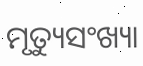ମୃତ୍ୟୁସଂଖ୍ୟା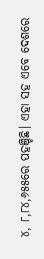୪, ୮,୮୪,୬୫୫ରେ ପହଞ୍ଚିଛି। ଏହା ସହ ଏବେ ଦେଶରେ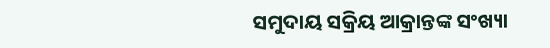ସମୁଦାୟ ସକ୍ରିୟ ଆକ୍ରାନ୍ତଙ୍କ ସଂଖ୍ୟା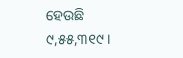ହେଉଛି ୯,୫୫,୩୧୯।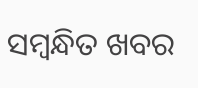ସମ୍ବନ୍ଧିତ ଖବର